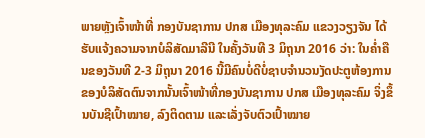ພາຍຫຼັງເຈົ້າໜ້າທີ່ ກອງບັນຊາການ ປກສ ເມືອງທຸລະຄົມ ແຂວງວຽງຈັນ ໄດ້ຮັບແຈ້ງຄວາມຈາກບໍລິສັດມາລີນີ ໃນຄັ້ງວັນທີ 3 ມິຖຸນາ 2016 ວ່າ: ໃນຄ່ຳຄືນຂອງວັນທີ 2-3 ມິຖຸນາ 2016 ນີ້ມີຄົນບໍ່ດີບໍ່ຊາບຈຳນວນງັດປະຕູຫ້ອງການຂອງບໍລິສັດຕົນຈາກນັ້ນເຈົ້າໜ້າທີ່ກອງບັນຊາການ ປກສ ເມືອງທຸລະຄົມ ຈິ່ງຂຶ້ນບັນຊີເປົ້າໝາຍ, ລົງຕິດຕາມ ແລະເລັ່ງຈັບຕົວເປົ້າໝາຍ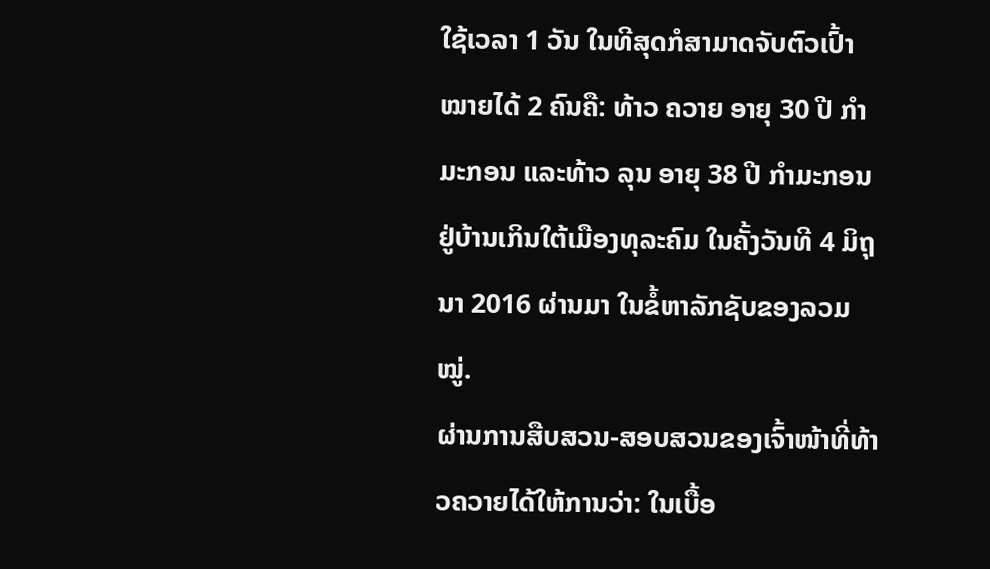ໃຊ້ເວລາ 1 ວັນ ໃນທີສຸດກໍສາມາດຈັບຕົວເປົ້າໝາຍໄດ້ 2 ຄົນຄື: ທ້າວ ຄວາຍ ອາຍຸ 30 ປີ ກຳມະກອນ ແລະທ້າວ ລຸນ ອາຍຸ 38 ປີ ກຳມະກອນຢູ່ບ້ານເກິນໃຕ້ເມືອງທຸລະຄົມ ໃນຄັ້ງວັນທີ 4 ມິຖຸນາ 2016 ຜ່ານມາ ໃນຂໍ້ຫາລັກຊັບຂອງລວມໝູ່.
ຜ່ານການສືບສວນ-ສອບສວນຂອງເຈົ້າໜ້າທີ່ທ້າວຄວາຍໄດ້ໃຫ້ການວ່າ: ໃນເບື້ອ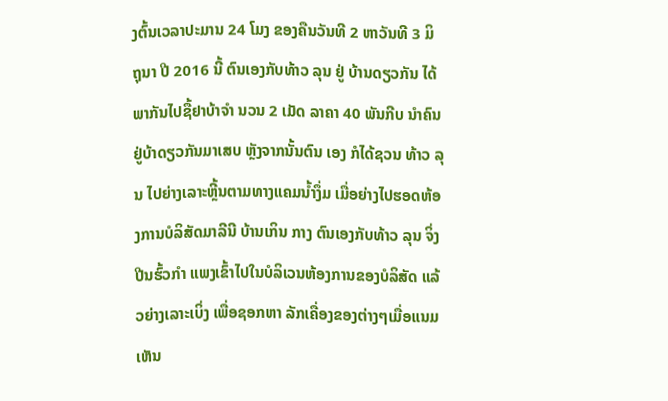ງຕົ້ນເວລາປະມານ 24 ໂມງ ຂອງຄືນວັນທີ 2 ຫາວັນທີ 3 ມິຖຸນາ ປີ 2016 ນີ້ ຕົນເອງກັບທ້າວ ລຸນ ຢູ່ ບ້ານດຽວກັນ ໄດ້ພາກັນໄປຊື້ຢາບ້າຈຳ ນວນ 2 ເມັດ ລາຄາ 40 ພັນກີບ ນຳຄົນຢູ່ບ້າດຽວກັນມາເສບ ຫຼັງຈາກນັ້ນຕົນ ເອງ ກໍໄດ້ຊວນ ທ້າວ ລຸນ ໄປຍ່າງເລາະຫຼີ້ນຕາມທາງແຄມນ້ຳງຶ່ມ ເມື່ອຍ່າງໄປຮອດຫ້ອງການບໍລິສັດມາລີນີ ບ້ານເກິນ ກາງ ຕົນເອງກັບທ້າວ ລຸນ ຈິ່ງປີນຮົ້ວກຳ ແພງເຂົ້າໄປໃນບໍລິເວນຫ້ອງການຂອງບໍລິສັດ ແລ້ວຍ່າງເລາະເບິ່ງ ເພື່ອຊອກຫາ ລັກເຄື່ອງຂອງຕ່າງໆເມື່ອແນມເຫັນ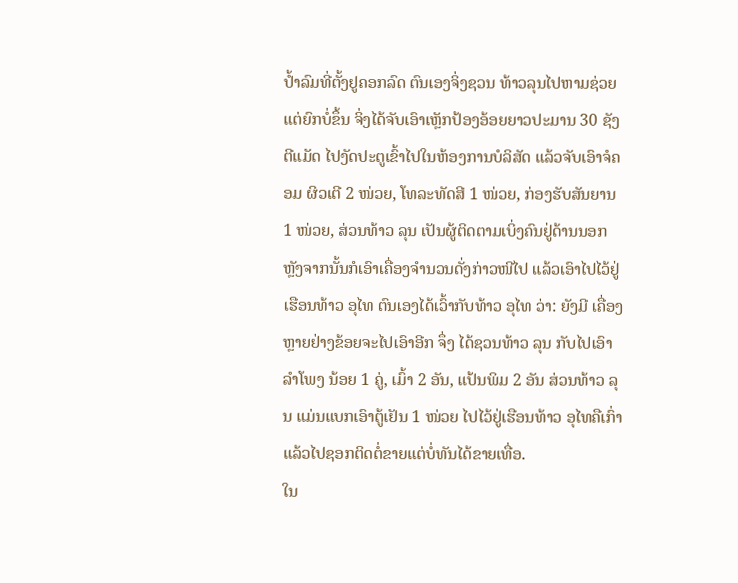ປ້ຳລົມທີ່ຕັ້ງຢູຄອກລົດ ຕົນເອງຈິ່ງຊວນ ທ້າວລຸນໄປຫາມຊ່ວຍ ແຕ່ຍົກບໍ່ຂຶ້ນ ຈິ່ງໄດ້ຈັບເອົາເຫຼັກປ້ອງອ້ອຍຍາວປະມານ 30 ຊັງຕີແມັດ ໄປງັດປະຕູເຂົ້າໄປໃນຫ້ອງການບໍລິສັດ ແລ້ວຈັບເອົາຈໍຄອມ ຜິວເຕີ 2 ໜ່ວຍ, ໂທລະທັດສີ 1 ໜ່ວຍ, ກ່ອງຮັບສັນຍານ 1 ໜ່ວຍ, ສ່ວນທ້າວ ລຸນ ເປັນຜູ້ຕິດຕາມເບິ່ງຄົນຢູ່ດ້ານນອກ ຫຼັງຈາກນັ້ນກໍເອົາເຄື່ອງຈຳນວນດັ່ງກ່າວໜີໄປ ແລ້ວເອົາໄປໄວ້ຢູ່ເຮືອນທ້າວ ອຸໄທ ຕົນເອງໄດ້ເວົ້າກັບທ້າວ ອຸໄທ ວ່າ: ຍັງມີ ເຄື່ອງຫຼາຍຢ່າງຂ້ອຍຈະໄປເອົາອີກ ຈຶ່ງ ໄດ້ຊວນທ້າວ ລຸນ ກັບໄປເອົາ ລຳໂພງ ນ້ອຍ 1 ຄູ່, ເມົ້າ 2 ອັນ, ແປ້ນພິມ 2 ອັນ ສ່ວນທ້າວ ລຸນ ແມ່ນແບກເອົາຕູ້ເຢັນ 1 ໜ່ວຍ ໄປໄວ້ຢູ່ເຮືອນທ້າວ ອຸໄທຄືເກົ່າ ແລ້ວໄປຊອກຕິດຕໍ່ຂາຍແຕ່ບໍ່ທັນໄດ້ຂາຍເທື່ອ.
ໃນ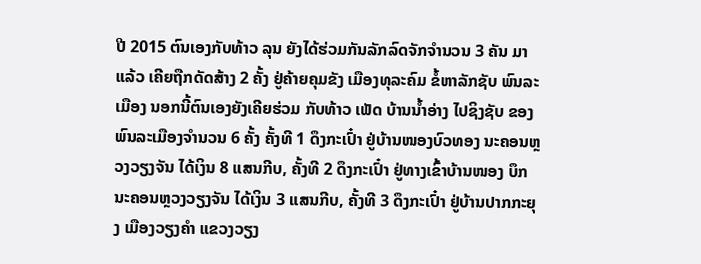ປີ 2015 ຕົນເອງກັບທ້າວ ລຸນ ຍັງໄດ້ຮ່ວມກັນລັກລົດຈັກຈຳນວນ 3 ຄັນ ມາແລ້ວ ເຄີຍຖືກດັດສ້າງ 2 ຄັ້ງ ຢູ່ຄ້າຍຄຸມຂັງ ເມືອງທຸລະຄົມ ຂໍ້ຫາລັກຊັບ ພົນລະເມືອງ ນອກນີ້ຕົນເອງຍັງເຄີຍຮ່ວມ ກັບທ້າວ ເພັດ ບ້ານນ້ຳອ່າງ ໄປຊິງຊັບ ຂອງພົນລະເມືອງຈຳນວນ 6 ຄັ້ງ ຄັ້ງທີ 1 ດຶງກະເປົ໋າ ຢູ່ບ້ານໜອງບົວທອງ ນະຄອນຫຼວງວຽງຈັນ ໄດ້ເງິນ 8 ແສນກີບ, ຄັ້ງທີ 2 ດຶງກະເປົ໋າ ຢູ່ທາງເຂົ້າບ້ານໜອງ ບຶກ ນະຄອນຫຼວງວຽງຈັນ ໄດ້ເງິນ 3 ແສນກີບ, ຄັ້ງທີ 3 ດຶງກະເປົ໋າ ຢູ່ບ້ານປາກກະຍຸງ ເມືອງວຽງຄຳ ແຂວງວຽງ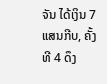ຈັນ ໄດ້ເງິນ 7 ແສນກີບ, ຄັ້ງທີ 4 ດຶງ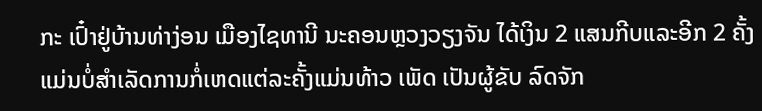ກະ ເປົ໋າຢູ່ບ້ານທ່າງ່ອນ ເມືອງໄຊທານີ ນະຄອນຫຼວງວຽງຈັນ ໄດ້ເງິນ 2 ແສນກີບແລະອີກ 2 ຄັ້ງ ແມ່ນບໍ່ສຳເລັດການກໍ່ເຫດແຕ່ລະຄັ້ງແມ່ນທ້າວ ເພັດ ເປັນຜູ້ຂັບ ລົດຈັກ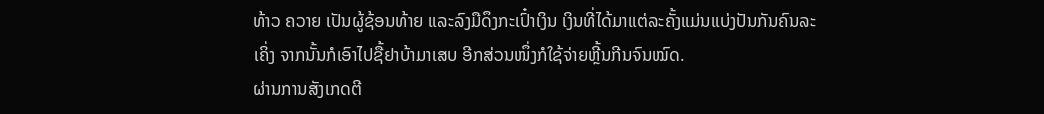ທ້າວ ຄວາຍ ເປັນຜູ້ຊ້ອນທ້າຍ ແລະລົງມືດຶງກະເປົ໋າເງິນ ເງິນທີ່ໄດ້ມາແຕ່ລະຄັ້ງແມ່ນແບ່ງປັນກັນຄົນລະເຄິ່ງ ຈາກນັ້ນກໍເອົາໄປຊື້ຢາບ້າມາເສບ ອີກສ່ວນໜຶ່ງກໍໃຊ້ຈ່າຍຫຼີ້ນກີນຈົນໝົດ.
ຜ່ານການສັງເກດຕີ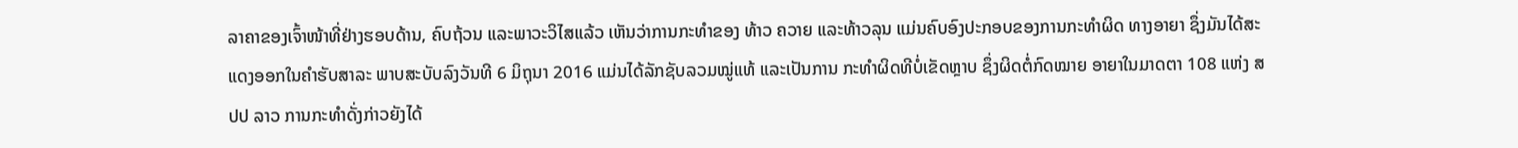ລາຄາຂອງເຈົ້າໜ້າທີ່ຢ່າງຮອບດ້ານ, ຄົບຖ້ວນ ແລະພາວະວິໄສແລ້ວ ເຫັນວ່າການກະທຳຂອງ ທ້າວ ຄວາຍ ແລະທ້າວລຸນ ແມ່ນຄົບອົງປະກອບຂອງການກະທຳຜິດ ທາງອາຍາ ຊຶ່ງມັນໄດ້ສະແດງອອກໃນຄຳຮັບສາລະ ພາບສະບັບລົງວັນທີ 6 ມິຖຸນາ 2016 ແມ່ນໄດ້ລັກຊັບລວມໝູ່ແທ້ ແລະເປັນການ ກະທຳຜິດທີບໍ່ເຂັດຫຼາບ ຊຶ່ງຜິດຕໍ່ກົດໝາຍ ອາຍາໃນມາດຕາ 108 ແຫ່ງ ສປປ ລາວ ການກະທຳດັ່ງກ່າວຍັງໄດ້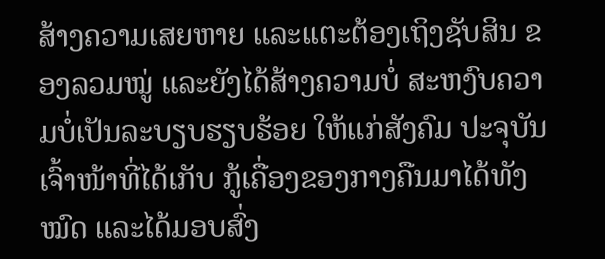ສ້າງຄວາມເສຍຫາຍ ແລະເເຕະຕ້ອງເຖິງຊັບສິນ ຂອງລວມໝູ່ ແລະຍັງໄດ້ສ້າງຄວາມບໍ່ ສະຫງົບຄວາມບໍ່ເປັນລະບຽບຮຽບຮ້ອຍ ໃຫ້ແກ່ສັງຄົມ ປະຈຸບັນເຈົ້າໜ້າທີ່ໄດ້ເກັບ ກູ້ເຄື່ອງຂອງກາງຄືນມາໄດ້ທັງໝົດ ແລະໄດ້ມອບສົ່ງ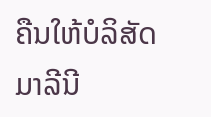ຄືນໃຫ້ບໍລິສັດມາລີນີ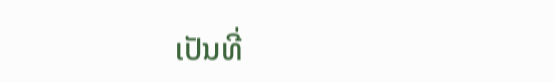ເປັນທີ່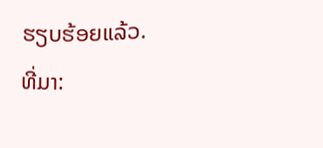ຮຽບຮ້ອຍແລ້ວ.
ທີ່ມາ: